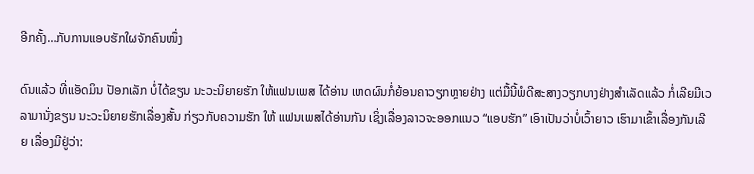ອີກຄັ້ງ…ກັບການແອບຮັກໃຜຈັກຄົນໜຶ່ງ

ດົນແລ້ວ ທີ່ແອັດມິນ ປັອກເລັກ ບໍ່ໄດ້ຂຽນ ນະວະນິຍາຍຮັກ ໃຫ້ແຟນເພສ ໄດ້ອ່ານ ເຫດຜົນກໍ່ຍ້ອນຄາວຽກຫຼາຍຢ່າງ ແຕ່ມື້ນີ້ພໍດີສະສາງວຽກບາງຢ່າງສຳເລັດແລ້ວ ກໍ່ເລີຍມີເວລາມານັ່ງຂຽນ ນະວະນິຍາຍຮັກເລື່ອງສັ້ນ ກ່ຽວກັບຄວາມຮັກ ໃຫ້ ແຟນເພສໄດ້ອ່ານກັນ ເຊິ່ງເລື່ອງລາວຈະອອກແນວ “ແອບຮັກ” ເອົາເປັນວ່າບໍ່ເວົ້າຍາວ ເຮົາມາເຂົ້າເລື່ອງກັນເລີຍ ເລື່ອງມີຢູ່ວ່າ: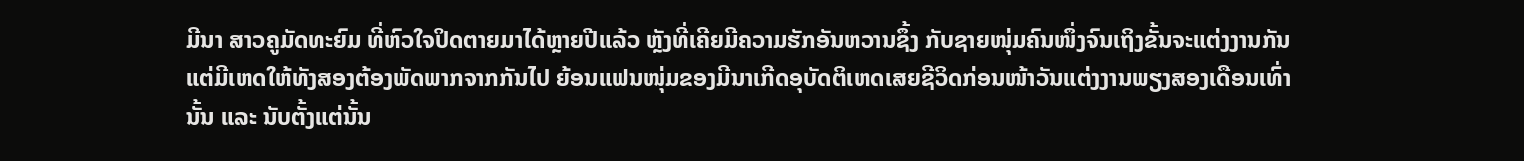ມີນາ ສາວຄູມັດທະຍົມ ທີ່ຫົວໃຈປິດຕາຍມາໄດ້ຫຼາຍປີແລ້ວ ຫຼັງທີ່ເຄີຍມີຄວາມຮັກອັນຫວານຊຶ້ງ ກັບຊາຍໜຸ່ມຄົນໜຶ່ງຈົນເຖິງຂັ້ນຈະແຕ່ງງານກັນ ແຕ່ມີເຫດໃຫ້ທັງສອງຕ້ອງພັດພາກຈາກກັນໄປ ຍ້ອນແຟນໜຸ່ມຂອງມີນາເກີດອຸບັດຕິເຫດເສຍຊີວິດກ່ອນໜ້າວັນແຕ່ງງານພຽງສອງເດືອນເທົ່ານັ້ນ ແລະ ນັບຕັ້ງແຕ່ນັ້ນ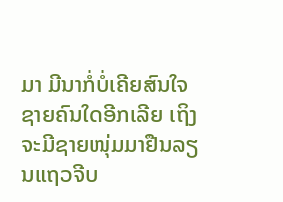ມາ ມີນາກໍ່ບໍ່ເຄີຍສົນໃຈຊາຍຄົນໃດອີກເລີຍ ເຖິງຈະມີຊາຍໜຸ່ມມາຢືນລຽນແຖວຈີບ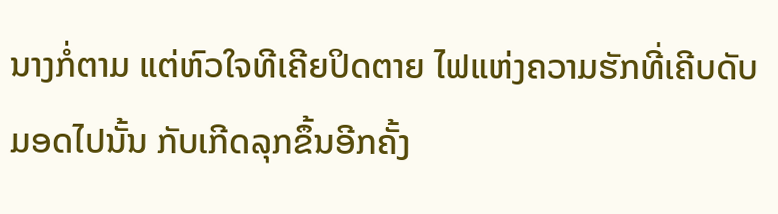ນາງກໍ່ຕາມ ແຕ່ຫົວໃຈທີເຄີຍປິດຕາຍ ໄຟແຫ່ງຄວາມຮັກທີ່ເຄີບດັບມອດໄປນັ້ນ ກັບເກີດລຸກຂຶ້ນອີກຄັ້ງ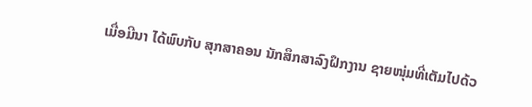ເມື່ອມີນາ ໄດ້ພົບກັບ ສຸກສາຄອນ ນັກສຶກສາລົງຝຶກງານ ຊາຍໜຸ່ມທີ່ເຕັມໄປດ້ວ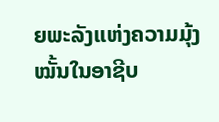ຍພະລັງແຫ່ງຄວາມມຸ້ງໝັ້ນໃນອາຊີບ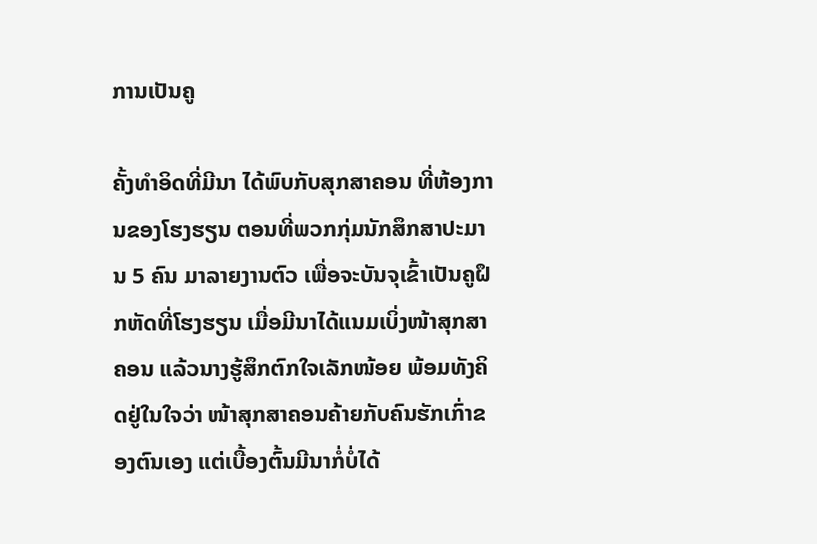ການເປັນຄູ

ຄັ້ງທຳອິດທີ່ມີນາ ໄດ້ພົບກັບສຸກສາຄອນ ທີ່ຫ້ອງການຂອງໂຮງຮຽນ ຕອນທີ່ພວກກຸ່ມນັກສຶກສາປະມານ 5 ຄົນ ມາລາຍງານຕົວ ເພື່ອຈະບັນຈຸເຂົ້າເປັນຄູຝຶກຫັດທີ່ໂຮງຮຽນ ເມື່ອມີນາໄດ້ແນມເບິ່ງໜ້າສຸກສາຄອນ ແລ້ວນາງຮູ້ສຶກຕົກໃຈເລັກໜ້ອຍ ພ້ອມທັງຄິດຢູ່ໃນໃຈວ່າ ໜ້າສຸກສາຄອນຄ້າຍກັບຄົນຮັກເກົ່າຂອງຕົນເອງ ແຕ່ເບື້ອງຕົ້ນມີນາກໍ່ບໍ່ໄດ້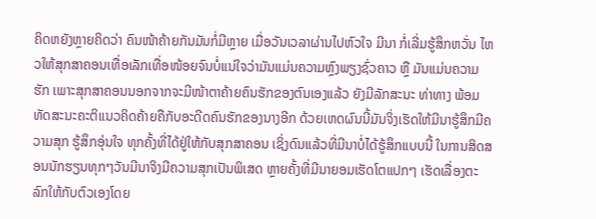ຄິດຫຍັງຫຼາຍຄິດວ່າ ຄົນໜ້າຄ້າຍກັນມັນກໍ່ມີຫຼາຍ ເມື່ອວັນເວລາຜ່ານໄປຫົວໃຈ ມີນາ ກໍ່ເລີ່ມຮູ້ສຶກຫວັ່ນ ໄຫວໃຫ້ສຸກສາຄອນເທື່ອເລັກເທື່ອໜ້ອຍຈົນບໍ່ແນ່ໃຈວ່າມັນແມ່ນຄວາມຫຼົງພຽງຊົ່ວຄາວ ຫຼື ມັນແມ່ນຄວາມຮັກ ເພາະສຸກສາຄອນນອກຈາກຈະມີໜ້າຕາຄ້າຍຄົນຮັກຂອງຕົນເອງແລ້ວ ຍັງມີລັກສະນະ ທ່າທາງ ພ້ອມທັດສະນະຄະຕິແນວຄິດຄ້າຍຄືກັບອະດີດຄົນຮັກຂອງນາງອີກ ດ້ວຍເຫດຜົນນີ້ມັນຈິ່ງເຮັດໃຫ້ມີນາຮູ້ສຶກມີຄວາມສຸກ ຮູ້ສຶກອຸ່ນໃຈ ທຸກຄັ້ງທີ່ໄດ້ຢູ່ໃຫ້ກັບສຸກສາຄອນ ເຊິ່ງດົນແລ້ວທີ່ມີນາບໍ່ໄດ້ຮູ້ສຶກແບບນີ້ ໃນການສິດສອນນັກຮຽນທຸກໆວັນມີນາຈິງມີຄວາມສຸກເປັນພິເສດ ຫຼາຍຄັ້ງທີ່ມີນາຍອມເຮັດໂຕແປກໆ ເຮັດເລື່ອງຕະລົກໃຫ້ກັບຕົວເອງໂດຍ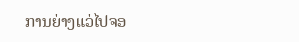ການຍ່າງແວ່ໄປຈອ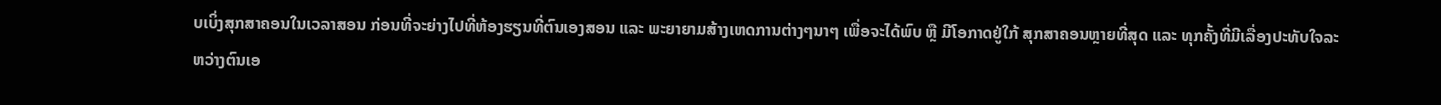ບເບິ່ງສຸກສາຄອນໃນເວລາສອນ ກ່ອນທີ່ຈະຍ່າງໄປທີ່ຫ້ອງຮຽນທີ່ຕົນເອງສອນ ແລະ ພະຍາຍາມສ້າງເຫດການຕ່າງໆນາໆ ເພື່ອຈະໄດ້ພົບ ຫຼື ມີໂອກາດຢູ່ໃກ້ ສຸກສາຄອນຫຼາຍທີ່ສຸດ ແລະ ທຸກຄັ້ງທີ່ມີເລື່ອງປະທັບໃຈລະຫວ່າງຕົນເອ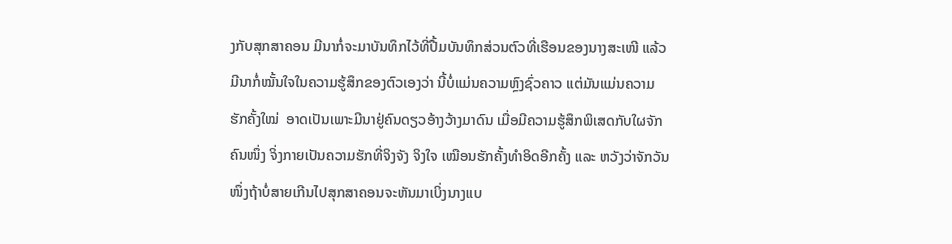ງກັບສຸກສາຄອນ ມີນາກໍ່ຈະມາບັນທຶກໄວ້ທີ່ປື້ມບັນທຶກສ່ວນຕົວທີ່ເຮືອນຂອງນາງສະເໜີ ແລ້ວມີນາກໍ່ໝັ້ນໃຈໃນຄວາມຮູ້ສຶກຂອງຕົວເອງວ່າ ນີ້ບໍ່ແມ່ນຄວາມຫຼົງຊົ່ວຄາວ ແຕ່ມັນແມ່ນຄວາມຮັກຄັ້ງໃໝ່  ອາດເປັນເພາະມີນາຢູ່ຄົນດຽວອ້າງວ້າງມາດົນ ເມື່ອມີຄວາມຮູ້ສຶກພິເສດກັບໃຜຈັກຄົນໜຶ່ງ ຈິ່ງກາຍເປັນຄວາມຮັກທີ່ຈິງຈັງ ຈິງໃຈ ເໝືອນຮັກຄັ້ງທຳອິດອີກຄັ້ງ ແລະ ຫວັງວ່າຈັກວັນໜຶ່ງຖ້າບໍ່ສາຍເກີນໄປສຸກສາຄອນຈະຫັນມາເບິ່ງນາງແບ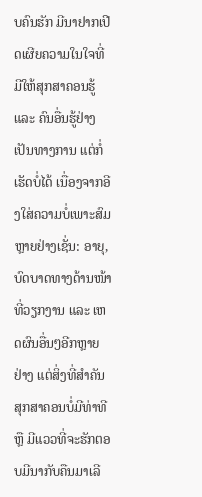ບຄົນຮັກ ມີນາຢາກເປີດເຜີຍຄວາມໃນໃຈທີ່ມີໃຫ້ສຸກສາຄອນຮູ້ ແລະ ຄົນອື່ນຮູ້ຢ່າງເປັນທາງການ ແຕ່ກໍ່ເຮັດບໍ່ໄດ້ ເນື່ອງຈາກອີງໃສ່ຄວາມບໍ່ເພາະສົມຫຼາຍຢ່າງເຊັ່ນ: ອາຍຸ, ບົດບາດທາງດ້ານໜ້າທີ່ວຽກງານ ແລະ ເຫດຜົນອື່ນໆອີກຫຼາຍຢ່າງ ແຕ່ສິ່ງທີ່ສຳຄັນ ສຸກສາຄອນບໍ່ມີທ່າທີ ຫຼື ມີແວວທີ່ຈະຮັກຕອບມີນາກັບຄືນມາເລີ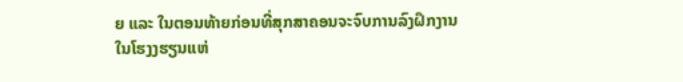ຍ ແລະ ໃນຕອນທ້າຍກ່ອນທີ່ສຸກສາຄອນຈະຈົບການລົງຝຶກງານໃນໂຮງງຮຽນແຫ່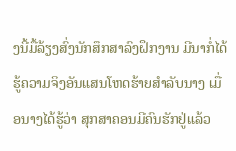ງນີ້ມື້ລ້ຽງສົ່ງນັກສຶກສາລົງຝຶກງານ ມີນາກໍ່ໄດ້ຮູ້ຄວາມຈິງອັນແສນໂຫດຮ້າຍສຳລັບນາງ ເມື່ອນາງໄດ້ຮູ້ວ່າ ສຸກສາຄອນມີຄົນຮັກຢູ່ແລ້ວ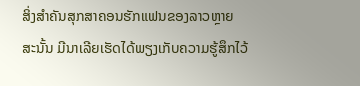ສິ່ງສຳຄັນສຸກສາຄອນຮັກແຟນຂອງລາວຫຼາຍ ສະນັ້ນ ມີນາເລີຍເຮັດໄດ້ພຽງເກັບຄວາມຮູ້ສຶກໄວ້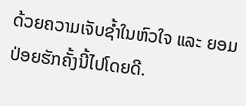ດ້ວຍຄວາມເຈັບຊ້ຳໃນຫົວໃຈ ແລະ ຍອມປ່ອຍຮັກຄັ້ງນີ້ໄປໂດຍດີ.